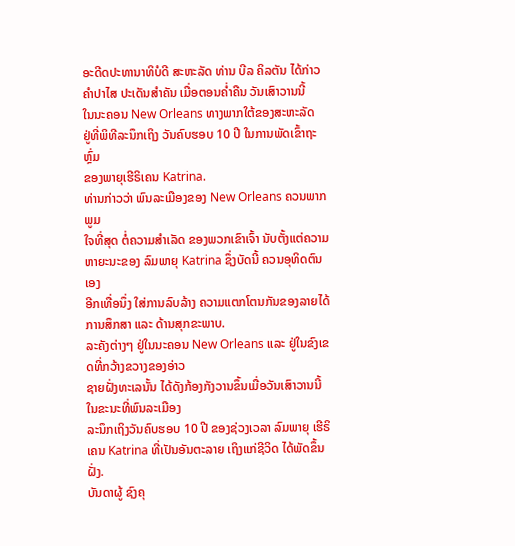ອະດີດປະທານາທິບໍດີ ສະຫະລັດ ທ່ານ ບີລ ຄິລຕັນ ໄດ້ກ່າວ
ຄຳປາໄສ ປະເດັນສຳຄັນ ເມື່ອຕອນຄ່ຳຄືນ ວັນເສົາວານນີ້
ໃນນະຄອນ New Orleans ທາງພາກໃຕ້ຂອງສະຫະລັດ
ຢູ່ທີ່ພິທີລະນຶກເຖິງ ວັນຄົບຮອບ 10 ປີ ໃນການພັດເຂົ້າຖະຫຼົ່ມ
ຂອງພາຍຸເຮີຣິເຄນ Katrina.
ທ່ານກ່າວວ່າ ພົນລະເມືອງຂອງ New Orleans ຄວນພາກພູມ
ໃຈທີ່ສຸດ ຕໍ່ຄວາມສຳເລັດ ຂອງພວກເຂົາເຈົ້າ ນັບຕັ້ງແຕ່ຄວາມ
ຫາຍະນະຂອງ ລົມພາຍຸ Katrina ຊຶ່ງບັດນີ້ ຄວນອຸທິດຕົນເອງ
ອີກເທື່ອນຶ່ງ ໃສ່ການລົບລ້າງ ຄວາມແຕກໂຕນກັນຂອງລາຍໄດ້
ການສຶກສາ ແລະ ດ້ານສຸກຂະພາບ.
ລະຄັງຕ່າງໆ ຢູ່ໃນນະຄອນ New Orleans ແລະ ຢູ່ໃນຂົງເຂດທີ່ກວ້າງຂວາງຂອງອ່າວ
ຊາຍຝັ່ງທະເລນັ້ນ ໄດ້ດັງກ້ອງກັງວານຂຶ້ນເມື່ອວັນເສົາວານນີ້ ໃນຂະນະທີ່ພົນລະເມືອງ
ລະນຶກເຖິງວັນຄົບຮອບ 10 ປີ ຂອງຊ່ວງເວລາ ລົມພາຍຸ ເຮີຣິເຄນ Katrina ທີ່ເປັນອັນຕະລາຍ ເຖິງແກ່ຊີວິດ ໄດ້ພັດຂຶ້ນຝັ່ງ.
ບັນດາຜູ້ ຊົງຄຸ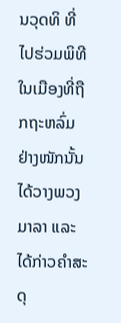ນວຸດທິ ທີ່ໄປຮ່ວມພິທີ ໃນເມືອງທີ່ຖືກຖະຫລົ່ມຢ່າງໜັກນັ້ນ ໄດ້ວາງພວງມາລາ ແລະ ໄດ້ກ່າວຄຳສະດຸ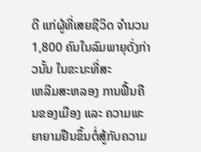ດີ ແກ່ຜູ້ທີ່ເສຍຊີວິດ ຈຳນວນ 1,800 ຄົນໃນລົມພາຍຸດັ່ງກ່າວນັ້ນ ໃນຂະນະທີ່ສະ
ເຫລີມສະຫລອງ ການຟື້ນຄືນຂອງເມືອງ ແລະ ຄວາມພະຍາຍາມຢືນຂຶ້ນຕໍ່ສູ້ກັບຄວາມ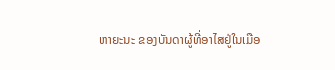ຫາຍະນະ ຂອງບັນດາຜູ້ທີ່ອາໄສຢູ່ໃນເມືອ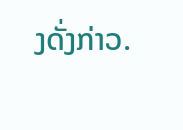ງດັ່ງກ່າວ.